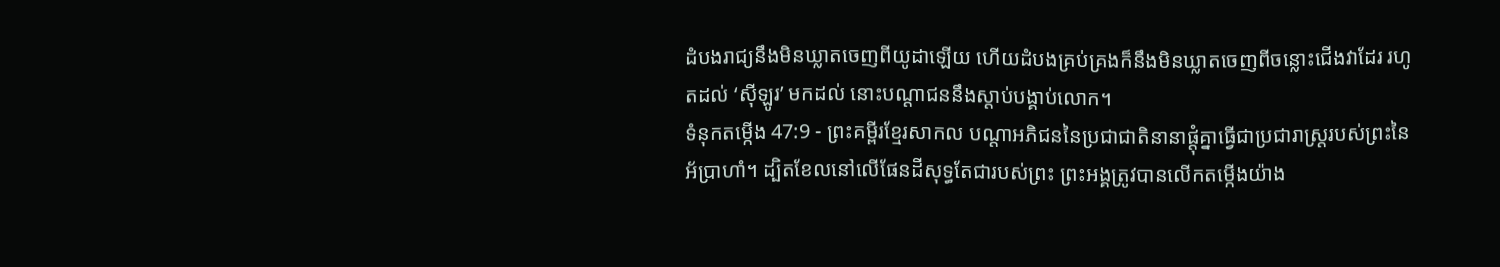ដំបងរាជ្យនឹងមិនឃ្លាតចេញពីយូដាឡើយ ហើយដំបងគ្រប់គ្រងក៏នឹងមិនឃ្លាតចេញពីចន្លោះជើងវាដែរ រហូតដល់ ‘ស៊ីឡូរ’ មកដល់ នោះបណ្ដាជននឹងស្ដាប់បង្គាប់លោក។
ទំនុកតម្កើង 47:9 - ព្រះគម្ពីរខ្មែរសាកល បណ្ដាអភិជននៃប្រជាជាតិនានាផ្ដុំគ្នាធ្វើជាប្រជារាស្ត្ររបស់ព្រះនៃអ័ប្រាហាំ។ ដ្បិតខែលនៅលើផែនដីសុទ្ធតែជារបស់ព្រះ ព្រះអង្គត្រូវបានលើកតម្កើងយ៉ាង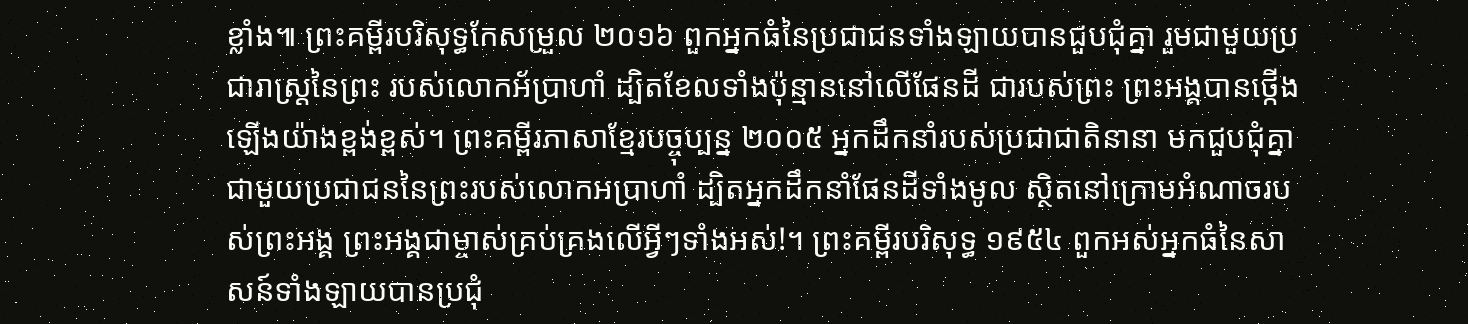ខ្លាំង៕ ព្រះគម្ពីរបរិសុទ្ធកែសម្រួល ២០១៦ ពួកអ្នកធំនៃប្រជាជនទាំងឡាយបានជួបជុំគ្នា រួមជាមួយប្រជារាស្ត្រនៃព្រះ របស់លោកអ័ប្រាហាំ ដ្បិតខែលទាំងប៉ុន្មាននៅលើផែនដី ជារបស់ព្រះ ព្រះអង្គបានថ្កើងឡើងយ៉ាងខ្ពង់ខ្ពស់។ ព្រះគម្ពីរភាសាខ្មែរបច្ចុប្បន្ន ២០០៥ អ្នកដឹកនាំរបស់ប្រជាជាតិនានា មកជួបជុំគ្នា ជាមួយប្រជាជននៃព្រះរបស់លោកអប្រាហាំ ដ្បិតអ្នកដឹកនាំផែនដីទាំងមូល ស្ថិតនៅក្រោមអំណាចរបស់ព្រះអង្គ ព្រះអង្គជាម្ចាស់គ្រប់គ្រងលើអ្វីៗទាំងអស់!។ ព្រះគម្ពីរបរិសុទ្ធ ១៩៥៤ ពួកអស់អ្នកធំនៃសាសន៍ទាំងឡាយបានប្រជុំ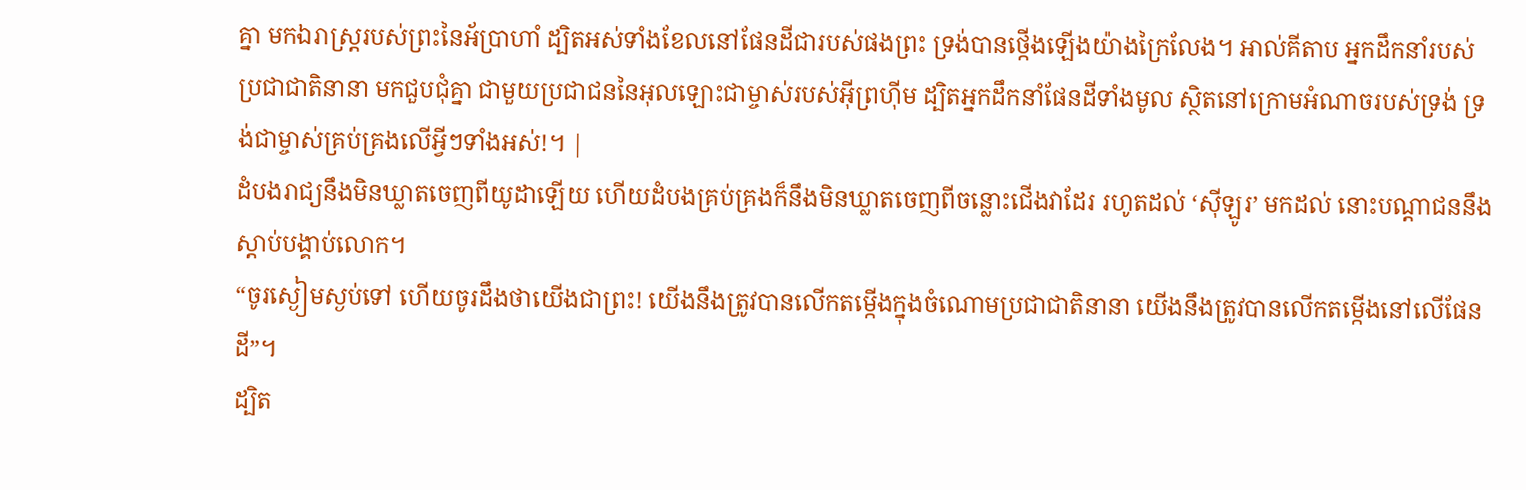គ្នា មកឯរាស្ត្ររបស់ព្រះនៃអ័ប្រាហាំ ដ្បិតអស់ទាំងខែលនៅផែនដីជារបស់ផងព្រះ ទ្រង់បានថ្កើងឡើងយ៉ាងក្រៃលែង។ អាល់គីតាប អ្នកដឹកនាំរបស់ប្រជាជាតិនានា មកជួបជុំគ្នា ជាមួយប្រជាជននៃអុលឡោះជាម្ចាស់របស់អ៊ីព្រហ៊ីម ដ្បិតអ្នកដឹកនាំផែនដីទាំងមូល ស្ថិតនៅក្រោមអំណាចរបស់ទ្រង់ ទ្រង់ជាម្ចាស់គ្រប់គ្រងលើអ្វីៗទាំងអស់!។ |
ដំបងរាជ្យនឹងមិនឃ្លាតចេញពីយូដាឡើយ ហើយដំបងគ្រប់គ្រងក៏នឹងមិនឃ្លាតចេញពីចន្លោះជើងវាដែរ រហូតដល់ ‘ស៊ីឡូរ’ មកដល់ នោះបណ្ដាជននឹងស្ដាប់បង្គាប់លោក។
“ចូរស្ងៀមស្ងប់ទៅ ហើយចូរដឹងថាយើងជាព្រះ! យើងនឹងត្រូវបានលើកតម្កើងក្នុងចំណោមប្រជាជាតិនានា យើងនឹងត្រូវបានលើកតម្កើងនៅលើផែនដី”។
ដ្បិត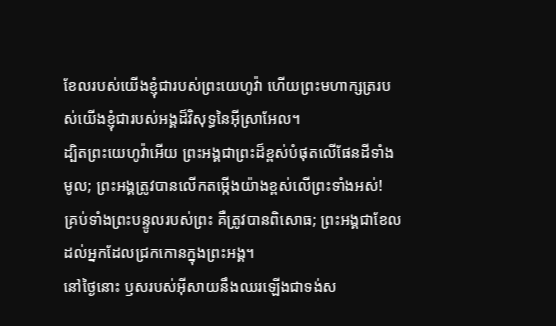ខែលរបស់យើងខ្ញុំជារបស់ព្រះយេហូវ៉ា ហើយព្រះមហាក្សត្ររបស់យើងខ្ញុំជារបស់អង្គដ៏វិសុទ្ធនៃអ៊ីស្រាអែល។
ដ្បិតព្រះយេហូវ៉ាអើយ ព្រះអង្គជាព្រះដ៏ខ្ពស់បំផុតលើផែនដីទាំងមូល; ព្រះអង្គត្រូវបានលើកតម្កើងយ៉ាងខ្ពស់លើព្រះទាំងអស់!
គ្រប់ទាំងព្រះបន្ទូលរបស់ព្រះ គឺត្រូវបានពិសោធ; ព្រះអង្គជាខែលដល់អ្នកដែលជ្រកកោនក្នុងព្រះអង្គ។
នៅថ្ងៃនោះ ឫសរបស់អ៊ីសាយនឹងឈរឡើងជាទង់ស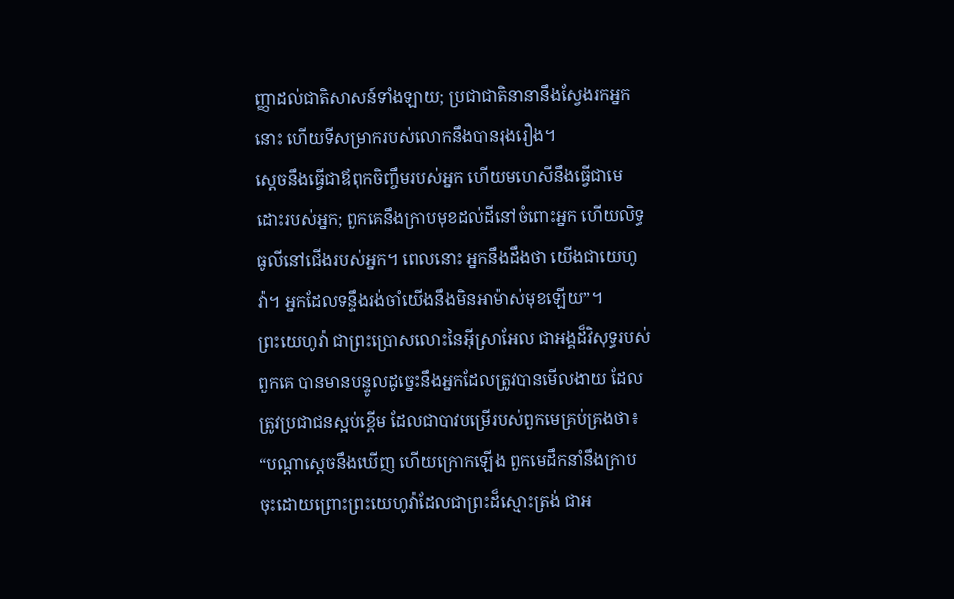ញ្ញាដល់ជាតិសាសន៍ទាំងឡាយ; ប្រជាជាតិនានានឹងស្វែងរកអ្នកនោះ ហើយទីសម្រាករបស់លោកនឹងបានរុងរឿង។
ស្ដេចនឹងធ្វើជាឪពុកចិញ្ចឹមរបស់អ្នក ហើយមហេសីនឹងធ្វើជាមេដោះរបស់អ្នក; ពួកគេនឹងក្រាបមុខដល់ដីនៅចំពោះអ្នក ហើយលិទ្ធធូលីនៅជើងរបស់អ្នក។ ពេលនោះ អ្នកនឹងដឹងថា យើងជាយេហូវ៉ា។ អ្នកដែលទន្ទឹងរង់ចាំយើងនឹងមិនអាម៉ាស់មុខឡើយ”។
ព្រះយេហូវ៉ា ជាព្រះប្រោសលោះនៃអ៊ីស្រាអែល ជាអង្គដ៏វិសុទ្ធរបស់ពួកគេ បានមានបន្ទូលដូច្នេះនឹងអ្នកដែលត្រូវបានមើលងាយ ដែលត្រូវប្រជាជនស្អប់ខ្ពើម ដែលជាបាវបម្រើរបស់ពួកមេគ្រប់គ្រងថា៖ “បណ្ដាស្ដេចនឹងឃើញ ហើយក្រោកឡើង ពួកមេដឹកនាំនឹងក្រាបចុះដោយព្រោះព្រះយេហូវ៉ាដែលជាព្រះដ៏ស្មោះត្រង់ ជាអ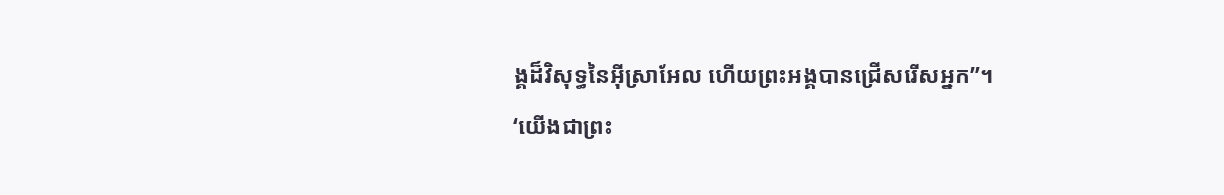ង្គដ៏វិសុទ្ធនៃអ៊ីស្រាអែល ហើយព្រះអង្គបានជ្រើសរើសអ្នក”។
‘យើងជាព្រះ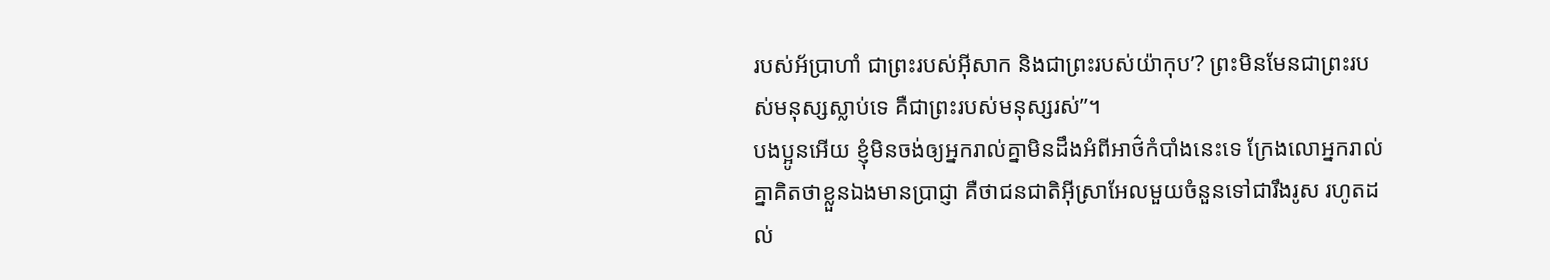របស់អ័ប្រាហាំ ជាព្រះរបស់អ៊ីសាក និងជាព្រះរបស់យ៉ាកុប’? ព្រះមិនមែនជាព្រះរបស់មនុស្សស្លាប់ទេ គឺជាព្រះរបស់មនុស្សរស់”។
បងប្អូនអើយ ខ្ញុំមិនចង់ឲ្យអ្នករាល់គ្នាមិនដឹងអំពីអាថ៌កំបាំងនេះទេ ក្រែងលោអ្នករាល់គ្នាគិតថាខ្លួនឯងមានប្រាជ្ញា គឺថាជនជាតិអ៊ីស្រាអែលមួយចំនួនទៅជារឹងរូស រហូតដល់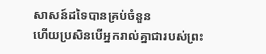សាសន៍ដទៃបានគ្រប់ចំនួន
ហើយប្រសិនបើអ្នករាល់គ្នាជារបស់ព្រះ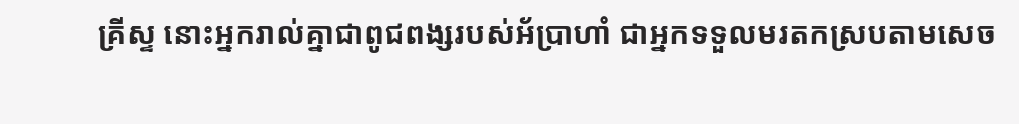គ្រីស្ទ នោះអ្នករាល់គ្នាជាពូជពង្សរបស់អ័ប្រាហាំ ជាអ្នកទទួលមរតកស្របតាមសេច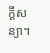ក្ដីសន្យា។